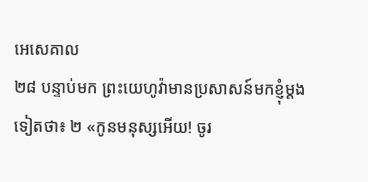អេសេគាល
២៨ បន្ទាប់មក ព្រះយេហូវ៉ាមានប្រសាសន៍មកខ្ញុំម្ដងទៀតថា៖ ២ «កូនមនុស្សអើយ! ចូរ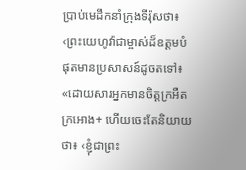ប្រាប់មេដឹកនាំក្រុងទីរ៉ុសថា៖ ‹ព្រះយេហូវ៉ាជាម្ចាស់ដ៏ឧត្ដមបំផុតមានប្រសាសន៍ដូចតទៅ៖
«ដោយសារអ្នកមានចិត្តក្រអឺតក្រអោង+ ហើយចេះតែនិយាយថា៖ ‹ខ្ញុំជាព្រះ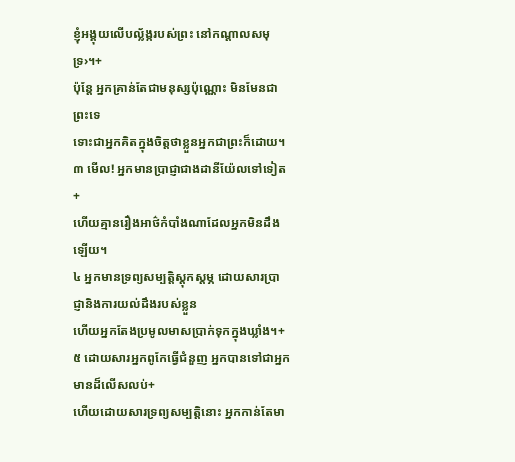ខ្ញុំអង្គុយលើបល្ល័ង្ករបស់ព្រះ នៅកណ្ដាលសមុទ្រ›។+
ប៉ុន្តែ អ្នកគ្រាន់តែជាមនុស្សប៉ុណ្ណោះ មិនមែនជាព្រះទេ
ទោះជាអ្នកគិតក្នុងចិត្តថាខ្លួនអ្នកជាព្រះក៏ដោយ។
៣ មើល! អ្នកមានប្រាជ្ញាជាងដានីយ៉ែលទៅទៀត+
ហើយគ្មានរឿងអាថ៌កំបាំងណាដែលអ្នកមិនដឹងឡើយ។
៤ អ្នកមានទ្រព្យសម្បត្តិស្តុកស្តម្ភ ដោយសារប្រាជ្ញានិងការយល់ដឹងរបស់ខ្លួន
ហើយអ្នកតែងប្រមូលមាសប្រាក់ទុកក្នុងឃ្លាំង។+
៥ ដោយសារអ្នកពូកែធ្វើជំនួញ អ្នកបានទៅជាអ្នកមានដ៏លើសលប់+
ហើយដោយសារទ្រព្យសម្បត្តិនោះ អ្នកកាន់តែមា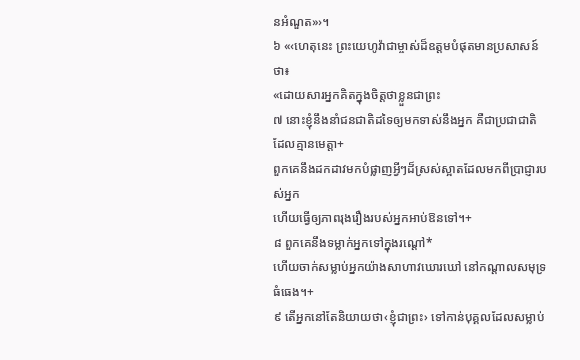នអំណួត»›។
៦ «‹ហេតុនេះ ព្រះយេហូវ៉ាជាម្ចាស់ដ៏ឧត្ដមបំផុតមានប្រសាសន៍ថា៖
«ដោយសារអ្នកគិតក្នុងចិត្តថាខ្លួនជាព្រះ
៧ នោះខ្ញុំនឹងនាំជនជាតិដទៃឲ្យមកទាស់នឹងអ្នក គឺជាប្រជាជាតិដែលគ្មានមេត្តា+
ពួកគេនឹងដកដាវមកបំផ្លាញអ្វីៗដ៏ស្រស់ស្អាតដែលមកពីប្រាជ្ញារបស់អ្នក
ហើយធ្វើឲ្យភាពរុងរឿងរបស់អ្នកអាប់ឱនទៅ។+
៨ ពួកគេនឹងទម្លាក់អ្នកទៅក្នុងរណ្ដៅ*
ហើយចាក់សម្លាប់អ្នកយ៉ាងសាហាវឃោរឃៅ នៅកណ្ដាលសមុទ្រធំធេង។+
៩ តើអ្នកនៅតែនិយាយថា‹ខ្ញុំជាព្រះ› ទៅកាន់បុគ្គលដែលសម្លាប់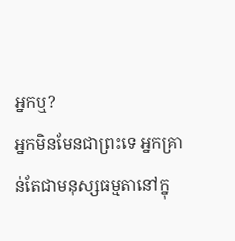អ្នកឬ?
អ្នកមិនមែនជាព្រះទេ អ្នកគ្រាន់តែជាមនុស្សធម្មតានៅក្នុ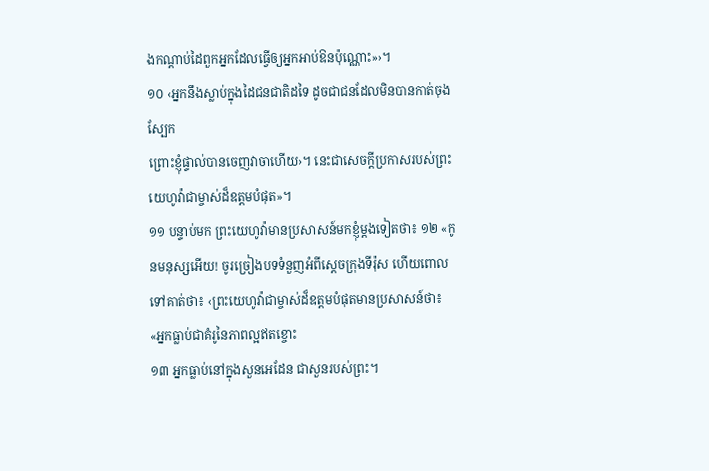ងកណ្ដាប់ដៃពួកអ្នកដែលធ្វើឲ្យអ្នកអាប់ឱនប៉ុណ្ណោះ»›។
១០ ‹អ្នកនឹងស្លាប់ក្នុងដៃជនជាតិដទៃ ដូចជាជនដែលមិនបានកាត់ចុងស្បែក
ព្រោះខ្ញុំផ្ទាល់បានចេញវាចាហើយ›។ នេះជាសេចក្ដីប្រកាសរបស់ព្រះយេហូវ៉ាជាម្ចាស់ដ៏ឧត្ដមបំផុត»។
១១ បន្ទាប់មក ព្រះយេហូវ៉ាមានប្រសាសន៍មកខ្ញុំម្ដងទៀតថា៖ ១២ «កូនមនុស្សអើយ! ចូរច្រៀងបទទំនួញអំពីស្ដេចក្រុងទីរ៉ុស ហើយពោលទៅគាត់ថា៖ ‹ព្រះយេហូវ៉ាជាម្ចាស់ដ៏ឧត្ដមបំផុតមានប្រសាសន៍ថា៖
«អ្នកធ្លាប់ជាគំរូនៃភាពល្អឥតខ្ចោះ
១៣ អ្នកធ្លាប់នៅក្នុងសួនអេដែន ជាសួនរបស់ព្រះ។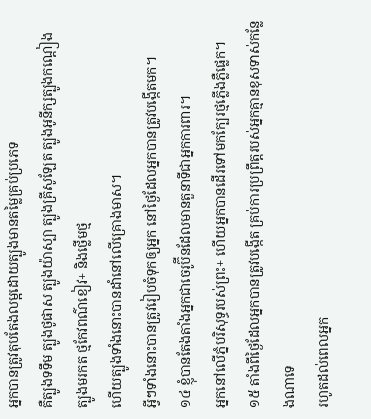អ្នកបានត្រូវតុបតែងលម្អដោយត្បូងមានតម្លៃគ្រប់ប្រភេទ
គឺត្បូងទទឹម ត្បូងថូផាស ត្បូងយ៉ាស្បា ត្បូងគ្រីសូឡែត ត្បូងអូនីក្សត្បូងកណ្ដៀង ត្បូងមរកត ថ្មកែវពណ៌ខៀវ+ និងថ្លើមថ្ម
ហើយត្បូងទាំងនោះបានដាំនៅលើគ្រោងមាស។
អ្វីៗទាំងនោះបានត្រូវរៀបចំទុកឲ្យអ្នក នៅថ្ងៃដែលអ្នកបានត្រូវបង្កើតមក។
១៤ ខ្ញុំបានតែងតាំងអ្នកជាចេរូប៊ីនដែលមានតួនាទីជាអ្នកការពារ។
អ្នកនៅលើភ្នំបរិសុទ្ធរបស់ព្រះ+ ហើយអ្នកបានដើរទៅមកក្បែរថ្មភ្លើងភ្លឺផ្លេក។
១៥ តាំងពីថ្ងៃដែលអ្នកបានត្រូវបង្កើត គ្រប់ការប្រព្រឹត្តរបស់អ្នកគ្មានខុសទាស់កន្លែងណាទេ
រហូតដល់ពេលអ្នក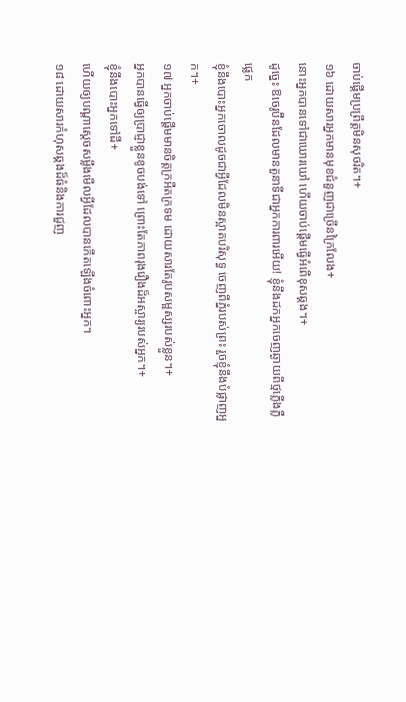ចាប់ផ្ដើមប្រព្រឹត្តមិនសុចរិត។+
១៦ ដោយសារអ្នកមានមុខជំនួញជាច្រើនក្រៃលែង+
នោះអ្នកបានទៅជាឃោរឃៅ ហើយចាប់ផ្ដើមធ្វើអំពើខុសឆ្គង។+
ដូច្នេះ ឱចេរូប៊ីនដែលមានតួនាទីជាអ្នកការពារអើយ! ខ្ញុំនឹងដកអ្នកចេញឆ្ងាយពីថ្មភ្លើងភ្លឺផ្លេក
ខ្ញុំនឹងបោះអ្នកចោលដូចជាអ្វីដែលមិនស្អាតបរិសុទ្ធ ចេញពីភ្នំរបស់ព្រះ រួចខ្ញុំនឹងបំផ្លាញអ្នក។+
១៧ អ្នកចាប់ផ្ដើមមានចិត្តក្រអឺតក្រទម ដោយសារតែរូបសម្ផស្សរបស់ខ្លួន។+
អ្នកបានធ្វើឲ្យប្រាជ្ញាខ្លួនខូចបង់ទៅ ព្រោះតែភាពរុងរឿងដ៏អស្ចារ្យរបស់អ្នក។+
ខ្ញុំនឹងបោះអ្នកទៅដី+
ហើយឲ្យបណ្ដាស្ដេចសម្លឹងមើលអ្វីដែលបានកើតឡើងចំពោះអ្នក។
១៨ ដោយសារកំហុសឆ្គងដ៏ធំនិងការជួញ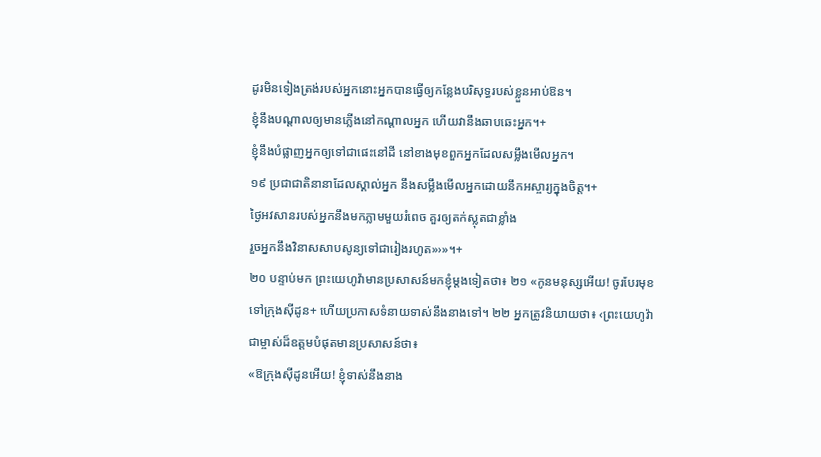ដូរមិនទៀងត្រង់របស់អ្នកនោះអ្នកបានធ្វើឲ្យកន្លែងបរិសុទ្ធរបស់ខ្លួនអាប់ឱន។
ខ្ញុំនឹងបណ្ដាលឲ្យមានភ្លើងនៅកណ្ដាលអ្នក ហើយវានឹងឆាបឆេះអ្នក។+
ខ្ញុំនឹងបំផ្លាញអ្នកឲ្យទៅជាផេះនៅដី នៅខាងមុខពួកអ្នកដែលសម្លឹងមើលអ្នក។
១៩ ប្រជាជាតិនានាដែលស្គាល់អ្នក នឹងសម្លឹងមើលអ្នកដោយនឹកអស្ចារ្យក្នុងចិត្ត។+
ថ្ងៃអវសានរបស់អ្នកនឹងមកភ្លាមមួយរំពេច គួរឲ្យតក់ស្លុតជាខ្លាំង
រួចអ្នកនឹងវិនាសសាបសូន្យទៅជារៀងរហូត»›»។+
២០ បន្ទាប់មក ព្រះយេហូវ៉ាមានប្រសាសន៍មកខ្ញុំម្ដងទៀតថា៖ ២១ «កូនមនុស្សអើយ! ចូរបែរមុខទៅក្រុងស៊ីដូន+ ហើយប្រកាសទំនាយទាស់នឹងនាងទៅ។ ២២ អ្នកត្រូវនិយាយថា៖ ‹ព្រះយេហូវ៉ាជាម្ចាស់ដ៏ឧត្ដមបំផុតមានប្រសាសន៍ថា៖
«ឱក្រុងស៊ីដូនអើយ! ខ្ញុំទាស់នឹងនាង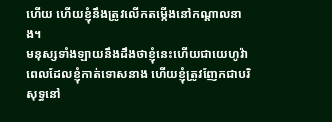ហើយ ហើយខ្ញុំនឹងត្រូវលើកតម្កើងនៅកណ្ដាលនាង។
មនុស្សទាំងឡាយនឹងដឹងថាខ្ញុំនេះហើយជាយេហូវ៉ាពេលដែលខ្ញុំកាត់ទោសនាង ហើយខ្ញុំត្រូវញែកជាបរិសុទ្ធនៅ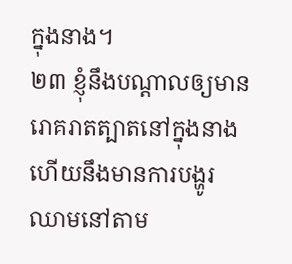ក្នុងនាង។
២៣ ខ្ញុំនឹងបណ្ដាលឲ្យមានរោគរាតត្បាតនៅក្នុងនាង ហើយនឹងមានការបង្ហូរឈាមនៅតាម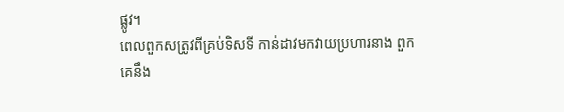ផ្លូវ។
ពេលពួកសត្រូវពីគ្រប់ទិសទី កាន់ដាវមកវាយប្រហារនាង ពួកគេនឹង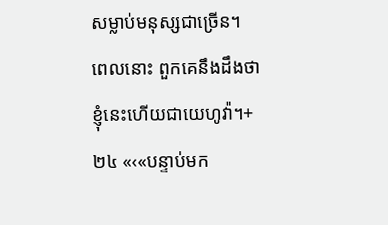សម្លាប់មនុស្សជាច្រើន។
ពេលនោះ ពួកគេនឹងដឹងថាខ្ញុំនេះហើយជាយេហូវ៉ា។+
២៤ «‹«បន្ទាប់មក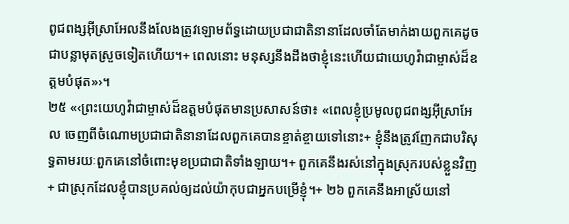ពូជពង្សអ៊ីស្រាអែលនឹងលែងត្រូវឡោមព័ទ្ធដោយប្រជាជាតិនានាដែលចាំតែមាក់ងាយពួកគេដូចជាបន្លាមុតស្រួចទៀតហើយ។+ ពេលនោះ មនុស្សនឹងដឹងថាខ្ញុំនេះហើយជាយេហូវ៉ាជាម្ចាស់ដ៏ឧត្ដមបំផុត»›។
២៥ «‹ព្រះយេហូវ៉ាជាម្ចាស់ដ៏ឧត្ដមបំផុតមានប្រសាសន៍ថា៖ «ពេលខ្ញុំប្រមូលពូជពង្សអ៊ីស្រាអែល ចេញពីចំណោមប្រជាជាតិនានាដែលពួកគេបានខ្ចាត់ខ្ចាយទៅនោះ+ ខ្ញុំនឹងត្រូវញែកជាបរិសុទ្ធតាមរយៈពួកគេនៅចំពោះមុខប្រជាជាតិទាំងឡាយ។+ ពួកគេនឹងរស់នៅក្នុងស្រុករបស់ខ្លួនវិញ+ ជាស្រុកដែលខ្ញុំបានប្រគល់ឲ្យដល់យ៉ាកុបជាអ្នកបម្រើខ្ញុំ។+ ២៦ ពួកគេនឹងអាស្រ័យនៅ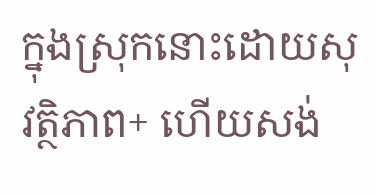ក្នុងស្រុកនោះដោយសុវត្ថិភាព+ ហើយសង់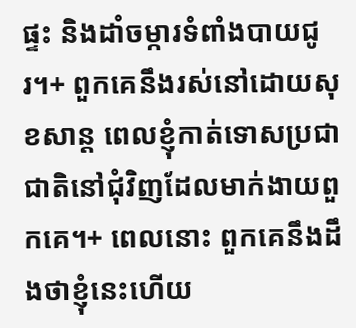ផ្ទះ និងដាំចម្ការទំពាំងបាយជូរ។+ ពួកគេនឹងរស់នៅដោយសុខសាន្ត ពេលខ្ញុំកាត់ទោសប្រជាជាតិនៅជុំវិញដែលមាក់ងាយពួកគេ។+ ពេលនោះ ពួកគេនឹងដឹងថាខ្ញុំនេះហើយ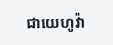ជាយេហូវ៉ា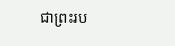ជាព្រះរប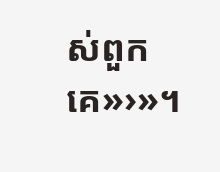ស់ពួកគេ»›»។